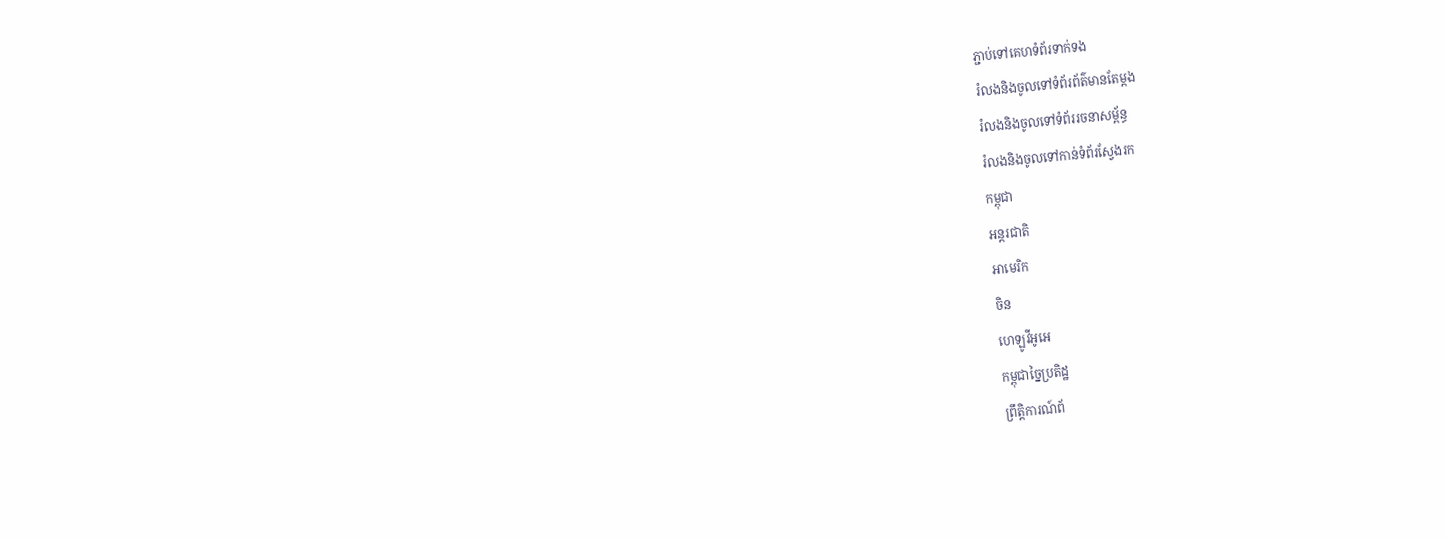ភ្ជាប់ទៅគេហទំព័រទាក់ទង
រំលងនិងចូលទៅទំព័រព័ត៌មានតែម្តង
រំលងនិងចូលទៅទំព័ររចនាសម្ព័ន្ធ
រំលងនិងចូលទៅកាន់ទំព័រស្វែងរក
កម្ពុជា
អន្តរជាតិ
អាមេរិក
ចិន
ហេឡូវីអូអេ
កម្ពុជាច្នៃប្រតិដ្ឋ
ព្រឹត្តិការណ៍ព័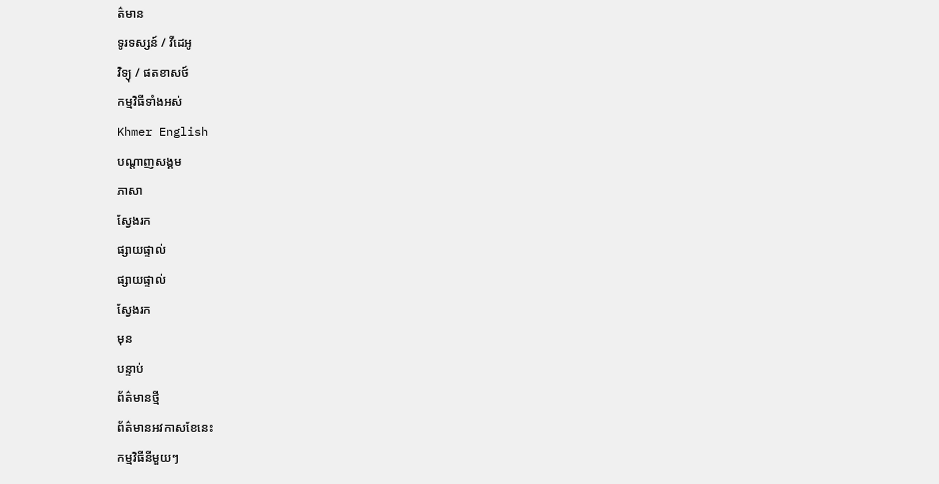ត៌មាន
ទូរទស្សន៍ / វីដេអូ
វិទ្យុ / ផតខាសថ៍
កម្មវិធីទាំងអស់
Khmer English
បណ្តាញសង្គម
ភាសា
ស្វែងរក
ផ្សាយផ្ទាល់
ផ្សាយផ្ទាល់
ស្វែងរក
មុន
បន្ទាប់
ព័ត៌មានថ្មី
ព័ត៌មានអវកាសខែនេះ
កម្មវិធីនីមួយៗ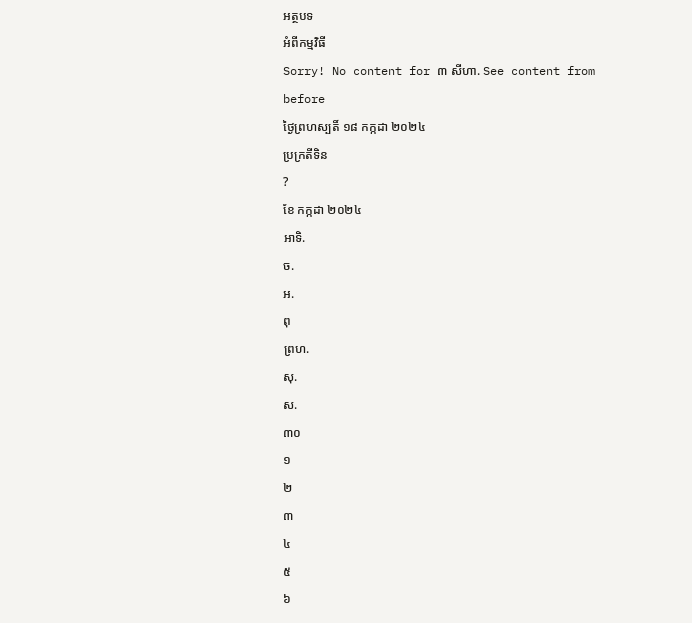អត្ថបទ
អំពីកម្មវិធី
Sorry! No content for ៣ សីហា. See content from before
ថ្ងៃព្រហស្បតិ៍ ១៨ កក្កដា ២០២៤
ប្រក្រតីទិន
?
ខែ កក្កដា ២០២៤
អាទិ.
ច.
អ.
ពុ
ព្រហ.
សុ.
ស.
៣០
១
២
៣
៤
៥
៦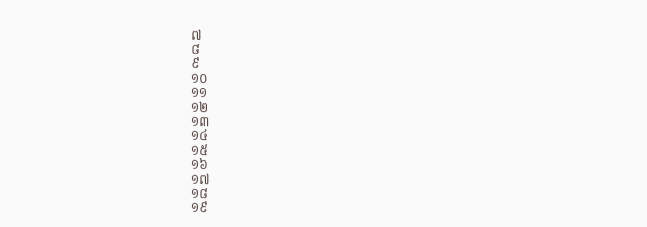៧
៨
៩
១០
១១
១២
១៣
១៤
១៥
១៦
១៧
១៨
១៩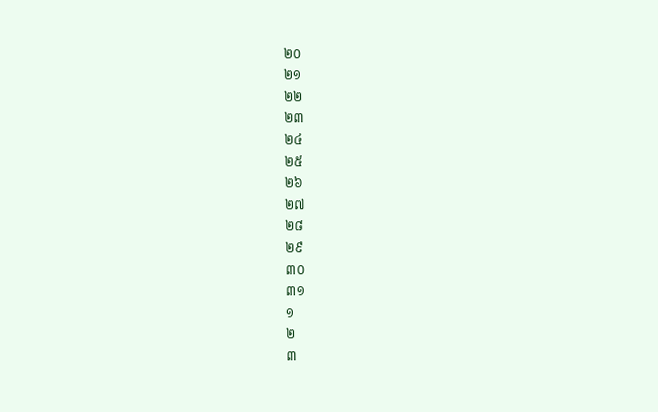២០
២១
២២
២៣
២៤
២៥
២៦
២៧
២៨
២៩
៣០
៣១
១
២
៣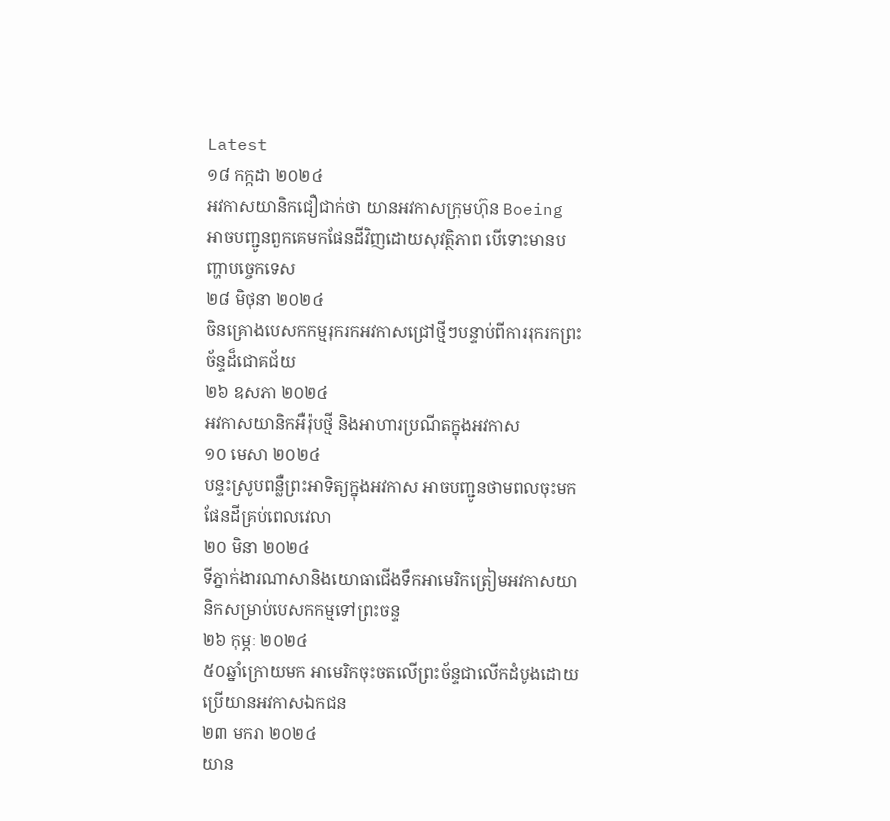Latest
១៨ កក្កដា ២០២៤
អវកាសយានិកជឿជាក់ថា យានអវកាសក្រុមហ៊ុន Boeing អាចបញ្ជូនពួកគេមកផែនដីវិញដោយសុវត្ថិភាព បើទោះមានបញ្ហាបច្ចេកទេស
២៨ មិថុនា ២០២៤
ចិនគ្រោងបេសកកម្មរុករកអវកាសជ្រៅថ្មីៗបន្ទាប់ពីការរុករកព្រះច័ន្ទដ៏ជោគជ័យ
២៦ ឧសភា ២០២៤
អវកាសយានិកអឺរ៉ុបថ្មី និងអាហារប្រណីតក្នុងអវកាស
១០ មេសា ២០២៤
បន្ទះស្រូបពន្លឺព្រះអាទិត្យក្នុងអវកាស អាចបញ្ជូនថាមពលចុះមកផែនដីគ្រប់ពេលវេលា
២០ មិនា ២០២៤
ទីភ្នាក់ងារណាសានិងយោធាជើងទឹកអាមេរិកត្រៀមអវកាសយានិកសម្រាប់បេសកកម្មទៅព្រះចន្ទ
២៦ កុម្ភៈ ២០២៤
៥០ឆ្នាំក្រោយមក អាមេរិកចុះចតលើព្រះច័ន្ទជាលើកដំបូងដោយប្រើយានអវកាសឯកជន
២៣ មករា ២០២៤
យាន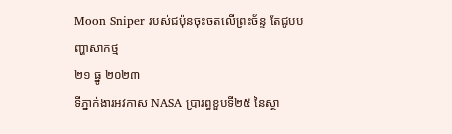Moon Sniper របស់ជប៉ុនចុះចតលើព្រះច័ន្ទ តែជូបបញ្ហាសាកថ្ម
២១ ធ្នូ ២០២៣
ទីភ្នាក់ងារអវកាស NASA ប្រារព្ធខួបទី២៥ នៃស្ថា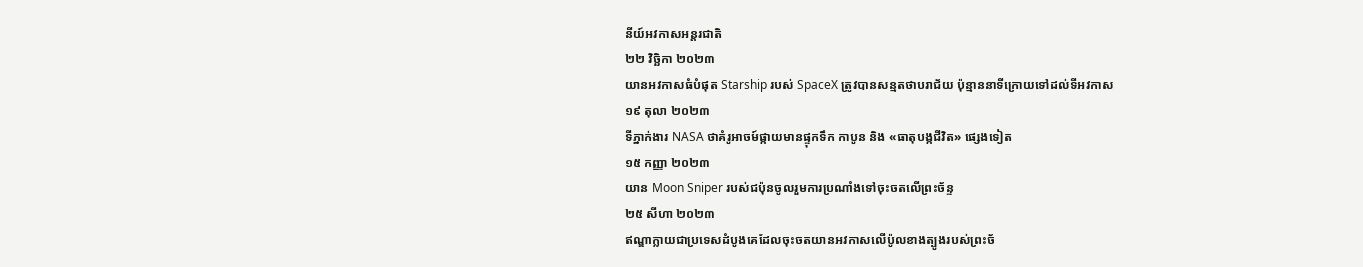នីយ៍អវកាសអន្តរជាតិ
២២ វិច្ឆិកា ២០២៣
យានអវកាសធំបំផុត Starship របស់ SpaceX ត្រូវបានសន្មតថាបរាជ័យ ប៉ុន្មាននាទីក្រោយទៅដល់ទីអវកាស
១៩ តុលា ២០២៣
ទីភ្នាក់ងារ NASA ថាគំរូអាចម៍ផ្កាយមានផ្ទុកទឹក កាបូន និង «ធាតុបង្កជីវិត» ផ្សេងទៀត
១៥ កញ្ញា ២០២៣
យាន Moon Sniper របស់ជប៉ុនចូលរួមការប្រណាំងទៅចុះចតលើព្រះច័ន្ទ
២៥ សីហា ២០២៣
ឥណ្ឌាក្លាយជាប្រទេសដំបូងគេដែលចុះចតយានអវកាសលើប៉ូលខាងត្បូងរបស់ព្រះច័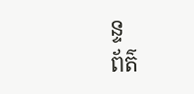ន្ទ
ព័ត៌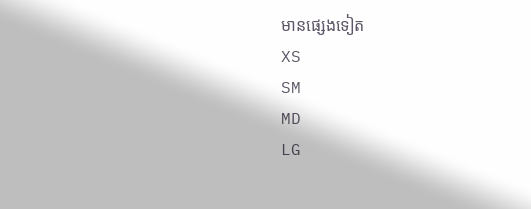មានផ្សេងទៀត
XS
SM
MD
LG